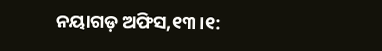ନୟାଗଡ଼ ଅଫିସ,୧୩।୧: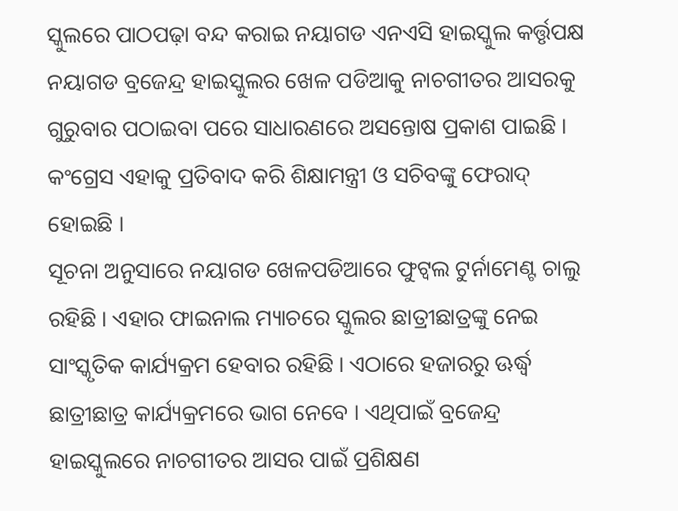ସ୍କୁଲରେ ପାଠପଢ଼ା ବନ୍ଦ କରାଇ ନୟାଗଡ ଏନଏସି ହାଇସ୍କୁଲ କର୍ତ୍ତୃପକ୍ଷ ନୟାଗଡ ବ୍ରଜେନ୍ଦ୍ର ହାଇସ୍କୁଲର ଖେଳ ପଡିଆକୁ ନାଚଗୀତର ଆସରକୁ ଗୁରୁବାର ପଠାଇବା ପରେ ସାଧାରଣରେ ଅସନ୍ତୋଷ ପ୍ରକାଶ ପାଇଛି । କଂଗ୍ରେସ ଏହାକୁ ପ୍ରତିବାଦ କରି ଶିକ୍ଷାମନ୍ତ୍ରୀ ଓ ସଚିବଙ୍କୁ ଫେରାଦ୍ ହୋଇଛି ।
ସୂଚନା ଅନୁସାରେ ନୟାଗଡ ଖେଳପଡିଆରେ ଫୁଟ୍ବଲ ଟୁର୍ନାମେଣ୍ଟ ଚାଲୁ ରହିଛି । ଏହାର ଫାଇନାଲ ମ୍ୟାଚରେ ସ୍କୁଲର ଛାତ୍ରୀଛାତ୍ରଙ୍କୁ ନେଇ ସାଂସ୍କୃତିକ କାର୍ଯ୍ୟକ୍ରମ ହେବାର ରହିଛି । ଏଠାରେ ହଜାରରୁ ଊର୍ଦ୍ଧ୍ୱ ଛାତ୍ରୀଛାତ୍ର କାର୍ଯ୍ୟକ୍ରମରେ ଭାଗ ନେବେ । ଏଥିପାଇଁ ବ୍ରଜେନ୍ଦ୍ର ହାଇସ୍କୁଲରେ ନାଚଗୀତର ଆସର ପାଇଁ ପ୍ରଶିକ୍ଷଣ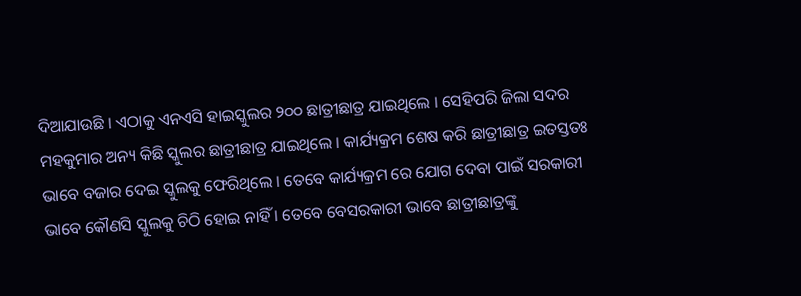ଦିଆଯାଉଛି । ଏଠାକୁ ଏନଏସି ହାଇସ୍କୁଲର ୨୦୦ ଛାତ୍ରୀଛାତ୍ର ଯାଇଥିଲେ । ସେହିପରି ଜିଲା ସଦର ମହକୁମାର ଅନ୍ୟ କିଛି ସ୍କୁଲର ଛାତ୍ରୀଛାତ୍ର ଯାଇଥିଲେ । କାର୍ଯ୍ୟକ୍ରମ ଶେଷ କରି ଛାତ୍ରୀଛାତ୍ର ଇତସ୍ତତଃ ଭାବେ ବଜାର ଦେଇ ସ୍କୁଲକୁ ଫେରିଥିଲେ । ତେବେ କାର୍ଯ୍ୟକ୍ରମ ରେ ଯୋଗ ଦେବା ପାଇଁ ସରକାରୀ ଭାବେ କୌଣସି ସ୍କୁଲକୁ ଚିଠି ହୋଇ ନାହିଁ । ତେବେ ବେସରକାରୀ ଭାବେ ଛାତ୍ରୀଛାତ୍ରଙ୍କୁ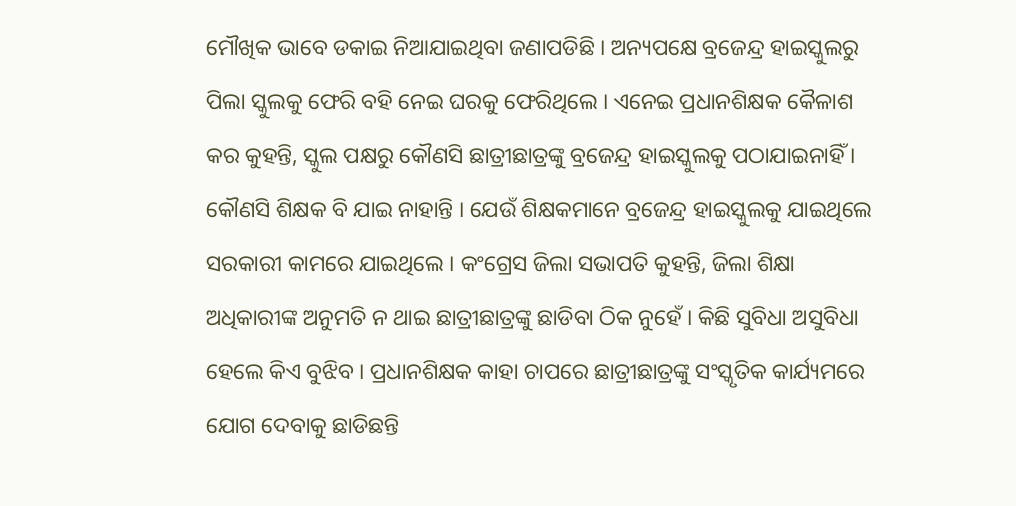ମୌଖିକ ଭାବେ ଡକାଇ ନିଆଯାଇଥିବା ଜଣାପଡିଛି । ଅନ୍ୟପକ୍ଷେ ବ୍ରଜେନ୍ଦ୍ର ହାଇସ୍କୁଲରୁ ପିଲା ସ୍କୁଲକୁ ଫେରି ବହି ନେଇ ଘରକୁ ଫେରିଥିଲେ । ଏନେଇ ପ୍ରଧାନଶିକ୍ଷକ କୈଳାଶ କର କୁହନ୍ତି, ସ୍କୁଲ ପକ୍ଷରୁ କୌଣସି ଛାତ୍ରୀଛାତ୍ରଙ୍କୁ ବ୍ରଜେନ୍ଦ୍ର ହାଇସ୍କୁଲକୁ ପଠାଯାଇନାହିଁ । କୌଣସି ଶିକ୍ଷକ ବି ଯାଇ ନାହାନ୍ତି । ଯେଉଁ ଶିକ୍ଷକମାନେ ବ୍ରଜେନ୍ଦ୍ର ହାଇସ୍କୁଲକୁ ଯାଇଥିଲେ ସରକାରୀ କାମରେ ଯାଇଥିଲେ । କଂଗ୍ରେସ ଜିଲା ସଭାପତି କୁହନ୍ତି, ଜିଲା ଶିକ୍ଷା ଅଧିକାରୀଙ୍କ ଅନୁମତି ନ ଥାଇ ଛାତ୍ରୀଛାତ୍ରଙ୍କୁ ଛାଡିବା ଠିକ ନୁହେଁ । କିଛି ସୁବିଧା ଅସୁବିଧା ହେଲେ କିଏ ବୁଝିବ । ପ୍ରଧାନଶିକ୍ଷକ କାହା ଚାପରେ ଛାତ୍ରୀଛାତ୍ରଙ୍କୁ ସଂସ୍କୃତିକ କାର୍ଯ୍ୟମରେ ଯୋଗ ଦେବାକୁ ଛାଡିଛନ୍ତି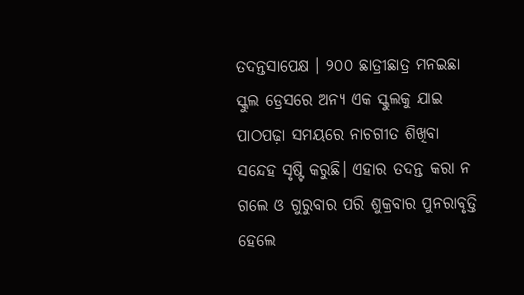ତଦନ୍ତସାପେକ୍ଷ । ୨୦୦ ଛାତ୍ରୀଛାତ୍ର ମନଇଛା ସ୍କୁଲ ଡ୍ରେସରେ ଅନ୍ୟ ଏକ ସ୍କୁଲକୁ ଯାଇ ପାଠପଢ଼ା ସମୟରେ ନାଚଗୀତ ଶିଖିବା ସନ୍ଦେହ ସୃଷ୍ଟି କରୁଛି। ଏହାର ତଦନ୍ତ କରା ନ ଗଲେ ଓ ଗୁରୁବାର ପରି ଶୁକ୍ରବାର ପୁନରାବୃତ୍ତି ହେଲେ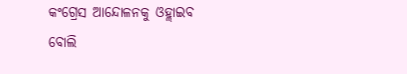କଂଗ୍ରେସ ଆନ୍ଦୋଳନକୁ ଓହ୍ଲାଇବ ବୋଲି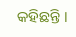କହିଛନ୍ତି ।